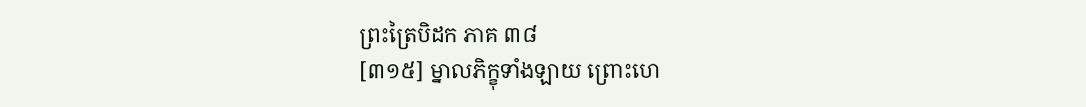ព្រះត្រៃបិដក ភាគ ៣៨
[៣១៥] ម្នាលភិក្ខុទាំងឡាយ ព្រោះហេ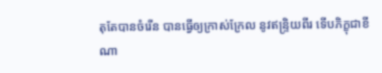តុតែបានចំរើន បានធ្វើឲ្យក្រាស់ក្រែល នូវឥន្ទ្រិយពីរ ទើបភិក្ខុជាខីណា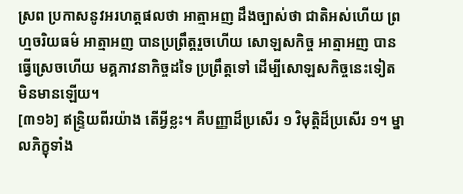ស្រព ប្រកាសនូវអរហត្តផលថា អាត្មាអញ ដឹងច្បាស់ថា ជាតិអស់ហើយ ព្រហ្មចរិយធម៌ អាត្មាអញ បានប្រព្រឹត្តរួចហើយ សោឡសកិច្ច អាត្មាអញ បានធ្វើស្រេចហើយ មគ្គភាវនាកិច្ចដទៃ ប្រព្រឹត្តទៅ ដើម្បីសោឡសកិច្ចនេះទៀត មិនមានឡើយ។
[៣១៦] ឥន្ទ្រិយពីរយ៉ាង តើអ្វីខ្លះ។ គឺបញ្ញាដ៏ប្រសើរ ១ វិមុត្តិដ៏ប្រសើរ ១។ ម្នាលភិក្ខុទាំង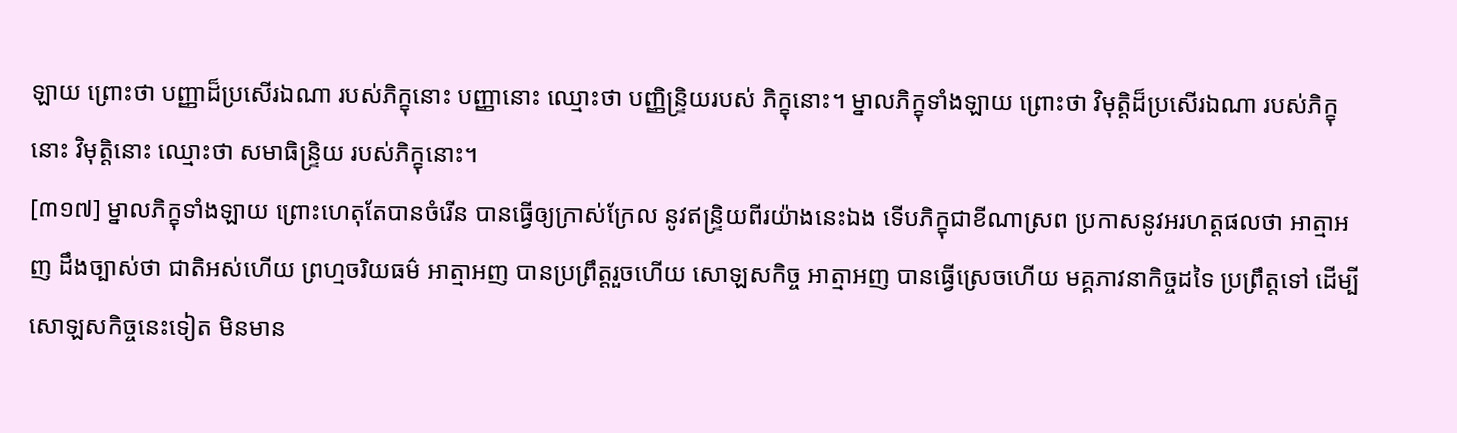ឡាយ ព្រោះថា បញ្ញាដ៏ប្រសើរឯណា របស់ភិក្ខុនោះ បញ្ញានោះ ឈ្មោះថា បញ្ញិន្ទ្រិយរបស់ ភិក្ខុនោះ។ ម្នាលភិក្ខុទាំងឡាយ ព្រោះថា វិមុត្តិដ៏ប្រសើរឯណា របស់ភិក្ខុនោះ វិមុត្តិនោះ ឈ្មោះថា សមាធិន្ទ្រិយ របស់ភិក្ខុនោះ។
[៣១៧] ម្នាលភិក្ខុទាំងឡាយ ព្រោះហេតុតែបានចំរើន បានធ្វើឲ្យក្រាស់ក្រែល នូវឥន្ទ្រិយពីរយ៉ាងនេះឯង ទើបភិក្ខុជាខីណាស្រព ប្រកាសនូវអរហត្តផលថា អាត្មាអញ ដឹងច្បាស់ថា ជាតិអស់ហើយ ព្រហ្មចរិយធម៌ អាត្មាអញ បានប្រព្រឹត្តរួចហើយ សោឡសកិច្ច អាត្មាអញ បានធ្វើស្រេចហើយ មគ្គភាវនាកិច្ចដទៃ ប្រព្រឹត្តទៅ ដើម្បីសោឡសកិច្ចនេះទៀត មិនមាន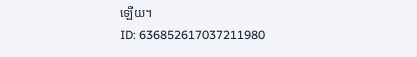ឡើយ។
ID: 636852617037211980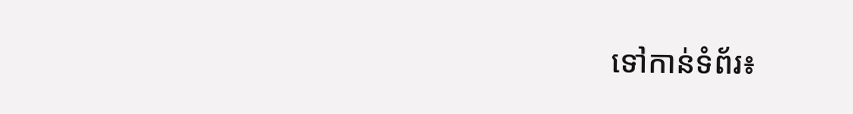ទៅកាន់ទំព័រ៖